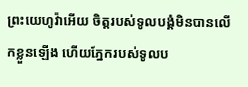ព្រះយេហូវ៉ាអើយ ចិត្តរបស់ទូលបង្គំមិនបានលើកខ្លួនឡើង ហើយភ្នែករបស់ទូលប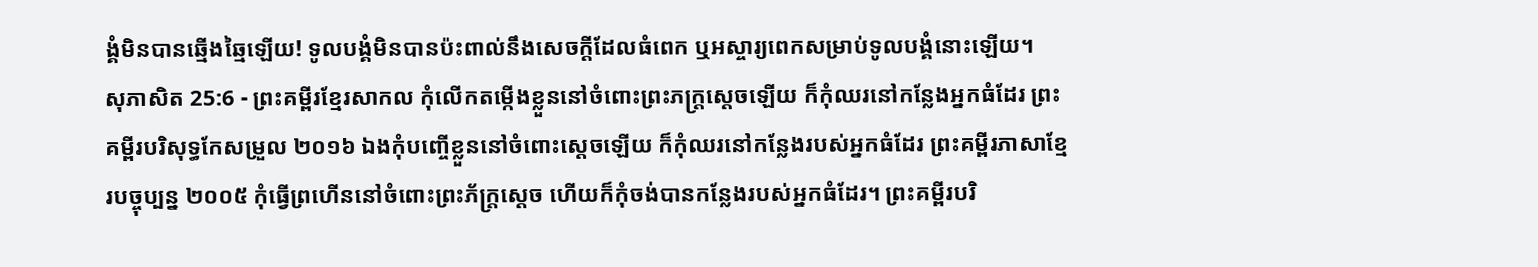ង្គំមិនបានឆ្មើងឆ្មៃឡើយ! ទូលបង្គំមិនបានប៉ះពាល់នឹងសេចក្ដីដែលធំពេក ឬអស្ចារ្យពេកសម្រាប់ទូលបង្គំនោះឡើយ។
សុភាសិត 25:6 - ព្រះគម្ពីរខ្មែរសាកល កុំលើកតម្កើងខ្លួននៅចំពោះព្រះភក្ត្រស្ដេចឡើយ ក៏កុំឈរនៅកន្លែងអ្នកធំដែរ ព្រះគម្ពីរបរិសុទ្ធកែសម្រួល ២០១៦ ឯងកុំបញ្ចើខ្លួននៅចំពោះស្តេចឡើយ ក៏កុំឈរនៅកន្លែងរបស់អ្នកធំដែរ ព្រះគម្ពីរភាសាខ្មែរបច្ចុប្បន្ន ២០០៥ កុំធ្វើព្រហើននៅចំពោះព្រះភ័ក្ត្រស្ដេច ហើយក៏កុំចង់បានកន្លែងរបស់អ្នកធំដែរ។ ព្រះគម្ពីរបរិ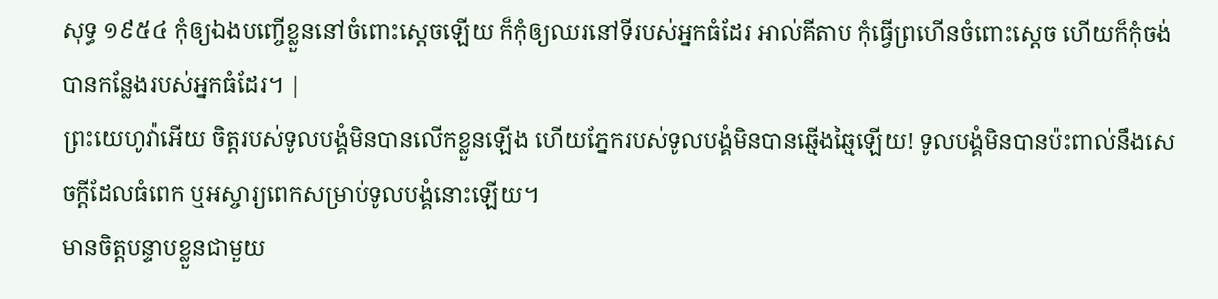សុទ្ធ ១៩៥៤ កុំឲ្យឯងបញ្ចើខ្លួននៅចំពោះស្តេចឡើយ ក៏កុំឲ្យឈរនៅទីរបស់អ្នកធំដែរ អាល់គីតាប កុំធ្វើព្រហើនចំពោះស្ដេច ហើយក៏កុំចង់បានកន្លែងរបស់អ្នកធំដែរ។ |
ព្រះយេហូវ៉ាអើយ ចិត្តរបស់ទូលបង្គំមិនបានលើកខ្លួនឡើង ហើយភ្នែករបស់ទូលបង្គំមិនបានឆ្មើងឆ្មៃឡើយ! ទូលបង្គំមិនបានប៉ះពាល់នឹងសេចក្ដីដែលធំពេក ឬអស្ចារ្យពេកសម្រាប់ទូលបង្គំនោះឡើយ។
មានចិត្តបន្ទាបខ្លួនជាមួយ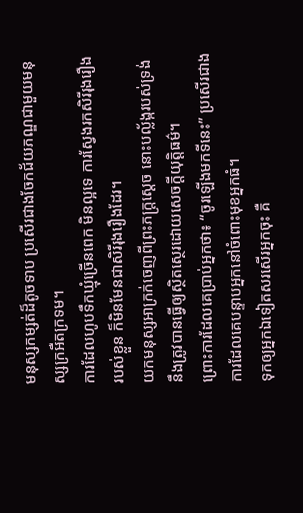មនុស្សកម្សត់ដ៏តូចទាប ប្រសើរជាងចែកជ័យភណ្ឌជាមួយមនុស្សក្រអឺតក្រទម។
ការដែលហូបទឹកឃ្មុំច្រើនពេក មិនល្អទេ ការស្វែងរកសិរីរុងរឿងរបស់ខ្លួន ក៏មិនមែនជាសិរីរុងរឿងដែរ។
យកមនុស្សអាក្រក់ចេញពីព្រះភក្ត្រស្ដេច នោះបល្ល័ង្ករបស់ទ្រង់នឹងត្រូវបានធ្វើឲ្យស្ថិតស្ថេរដោយសេចក្ដីយុត្តិធម៌។
ព្រោះការដែលគេប្រាប់អ្នកថា៖ “ចូរឡើងមកទីនេះ” ប្រសើរជាងការដែលគេបន្ទាបអ្នកនៅចំពោះមុខអ្នកធំ។
ទុកឲ្យអ្នកឯទៀតសរសើរអ្នកចុះ គឺ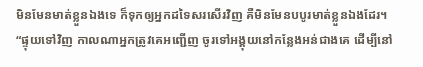មិនមែនមាត់ខ្លួនឯងទេ ក៏ទុកឲ្យអ្នកដទៃសរសើរវិញ គឺមិនមែនបបូរមាត់ខ្លួនឯងដែរ។
“ផ្ទុយទៅវិញ កាលណាអ្នកត្រូវគេអញ្ជើញ ចូរទៅអង្គុយនៅកន្លែងអន់ជាងគេ ដើម្បីនៅ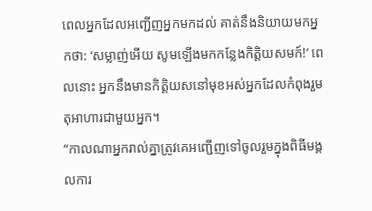ពេលអ្នកដែលអញ្ជើញអ្នកមកដល់ គាត់នឹងនិយាយមកអ្នកថា: ‘សម្លាញ់អើយ សូមឡើងមកកន្លែងកិត្តិយសមក៍!’ ពេលនោះ អ្នកនឹងមានកិត្តិយសនៅមុខអស់អ្នកដែលកំពុងរួមតុអាហារជាមួយអ្នក។
“កាលណាអ្នករាល់គ្នាត្រូវគេអញ្ជើញទៅចូលរួមក្នុងពិធីមង្គលការ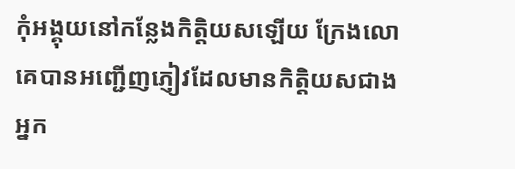កុំអង្គុយនៅកន្លែងកិត្តិយសឡើយ ក្រែងលោគេបានអញ្ជើញភ្ញៀវដែលមានកិត្តិយសជាងអ្នក